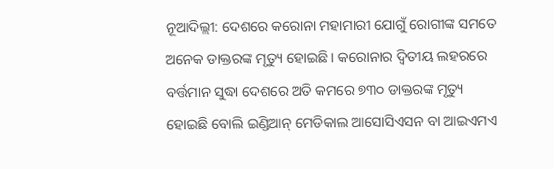ନୂଆଦିଲ୍ଲୀ: ଦେଶରେ କରୋନା ମହାମାରୀ ଯୋଗୁଁ ରୋଗୀଙ୍କ ସମତେ ଅନେକ ଡାକ୍ତରଙ୍କ ମୃତ୍ୟୁ ହୋଇଛି । କରୋନାର ଦ୍ୱିତୀୟ ଲହରରେ ବର୍ତ୍ତମାନ ସୁଦ୍ଧା ଦେଶରେ ଅତି କମରେ ୭୩୦ ଡାକ୍ତରଙ୍କ ମୃତ୍ୟୁ ହୋଇଛି ବୋଲି ଇଣ୍ଡିଆନ୍ ମେଡିକାଲ ଆସୋସିଏସନ ବା ଆଇଏମଏ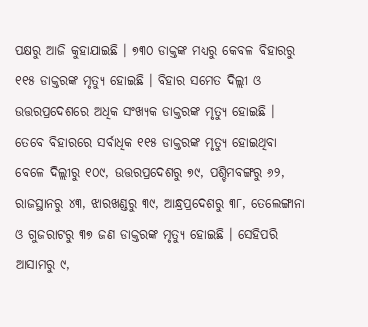ପକ୍ଷରୁ ଆଜି କୁହାଯାଇଛି । ୭୩୦ ଡାକ୍ତଙ୍କ ମଧ୍ୟରୁ କେବଳ ବିହାରରୁ ୧୧୫ ଡାକ୍ତରଙ୍କ ମୃତ୍ୟୁ ହୋଇଛି । ବିହାର ସମେତ ଦିଲ୍ଲୀ ଓ ଉତ୍ତରପ୍ରଦେଶରେ ଅଧିକ ସଂଖ୍ୟକ ଡାକ୍ତରଙ୍କ ମୃତ୍ୟୁ ହୋଇଛି ।
ତେବେ ବିହାରରେ ସର୍ବାଧିକ ୧୧୫ ଡାକ୍ତରଙ୍କ ମୃତ୍ୟୁ ହୋଇଥିବା ବେଳେ ଦିଲ୍ଲୀରୁ ୧୦୯, ଉତ୍ତରପ୍ରଦେଶରୁ ୭୯, ପଶ୍ଚିମବଙ୍ଗରୁ ୬୨, ରାଜସ୍ଥାନରୁ ୪୩, ଝାରଖଣ୍ଡରୁ ୩୯, ଆନ୍ଧ୍ରପ୍ରଦେଶରୁ ୩୮, ତେଲେଙ୍ଗାନା ଓ ଗୁଜରାଟରୁ ୩୭ ଜଣ ଡାକ୍ତରଙ୍କ ମୃତ୍ୟୁ ହୋଇଛି । ସେହିପରି ଆସାମରୁ ୯,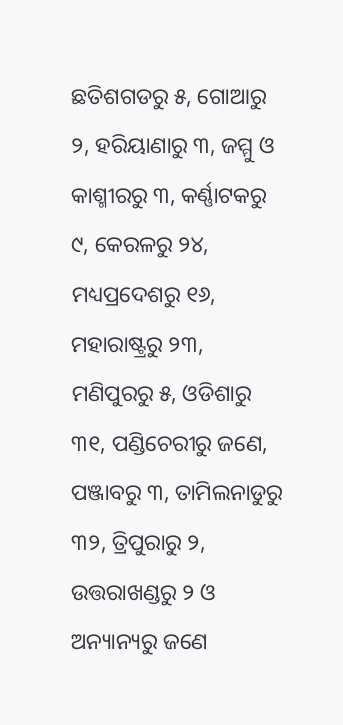ଛତିଶଗଡରୁ ୫, ଗୋଆରୁ ୨, ହରିୟାଣାରୁ ୩, ଜମ୍ମୁ ଓ କାଶ୍ମୀରରୁ ୩, କର୍ଣ୍ଣାଟକରୁ ୯, କେରଳରୁ ୨୪, ମଧ୍ୟପ୍ରଦେଶରୁ ୧୬, ମହାରାଷ୍ଟ୍ରରୁ ୨୩, ମଣିପୁରରୁ ୫, ଓଡିଶାରୁ ୩୧, ପଣ୍ଡିଚେରୀରୁ ଜଣେ, ପଞ୍ଜାବରୁ ୩, ତାମିଲନାଡୁରୁ ୩୨, ତ୍ରିପୁରାରୁ ୨, ଉତ୍ତରାଖଣ୍ଡରୁ ୨ ଓ ଅନ୍ୟାନ୍ୟରୁ ଜଣେ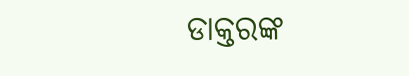ଡାକ୍ତରଙ୍କ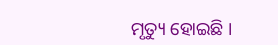ମୃତ୍ୟୁ ହୋଇଛି ।